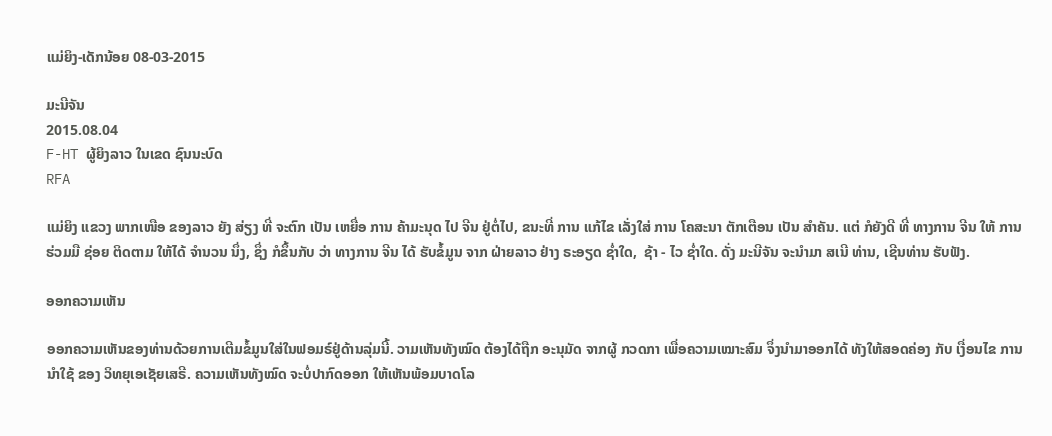ແມ່ຍິງ-ເດັກນ້ອຍ 08-03-2015

ມະນີຈັນ
2015.08.04
F-HT ຜູ້ຍິງລາວ ໃນເຂດ ຊົນນະບົດ
RFA

ແມ່ຍິງ ແຂວງ ພາກເໜືອ ຂອງລາວ ຍັງ ສ່ຽງ ທີ່ ຈະຕົກ ເປັນ ເຫຍື່ອ ການ ຄ້າມະນຸດ ໄປ ຈີນ ຢູ່ຕໍ່ໄປ, ຂນະທີ່ ການ ແກ້ໄຂ ເລັ່ງໃສ່ ການ ໂຄສະນາ ຕັກເຕືອນ ເປັນ ສໍາຄັນ. ແຕ່ ກໍຍັງດີ ທີ່ ທາງການ ຈີນ ໃຫ້ ການ ຮ່ວມມື ຊ່ອຍ ຕິດຕາມ ໃຫ້ໄດ້ ຈຳນວນ ນຶ່ງ, ຊຶ່ງ ກໍຂຶ້ນກັບ ວ່າ ທາງການ ຈີນ ໄດ້ ຮັບຂໍ້ມູນ ຈາກ ຝ່າຍລາວ ຢ່າງ ຣະອຽດ ຊໍ່າໃດ,  ຊ້າ - ໄວ ຊ່ຳໃດ. ດັ່ງ ມະນີຈັນ ຈະນຳມາ ສເນີ ທ່ານ, ເຊີນທ່ານ ຮັບຟັງ.

ອອກຄວາມເຫັນ

ອອກຄວາມເຫັນຂອງທ່ານດ້ວຍການເຕີມຂໍ້ມູນໃສ່ໃນຟອມຣ໌ຢູ່ດ້ານລຸ່ມນີ້. ວາມເຫັນທັງໝົດ ຕ້ອງໄດ້ຖືກ ອະນຸມັດ ຈາກຜູ້ ກວດກາ ເພື່ອຄວາມເໝາະສົມ ຈຶ່ງນໍາມາອອກໄດ້ ທັງໃຫ້ສອດຄ່ອງ ກັບ ເງື່ອນໄຂ ການນຳໃຊ້ ຂອງ ວິທຍຸເອເຊັຍເສຣີ. ຄວາມເຫັນທັງໝົດ ຈະບໍ່ປາກົດອອກ ໃຫ້ເຫັນພ້ອມບາດໂລ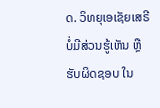ດ. ວິທຍຸເອເຊັຍເສຣີ ບໍ່ມີສ່ວນຮູ້ເຫັນ ຫຼືຮັບຜິດຊອບ ໃນ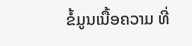ຂໍ້ມູນເນື້ອຄວາມ ທີ່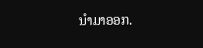ນໍາມາອອກ.